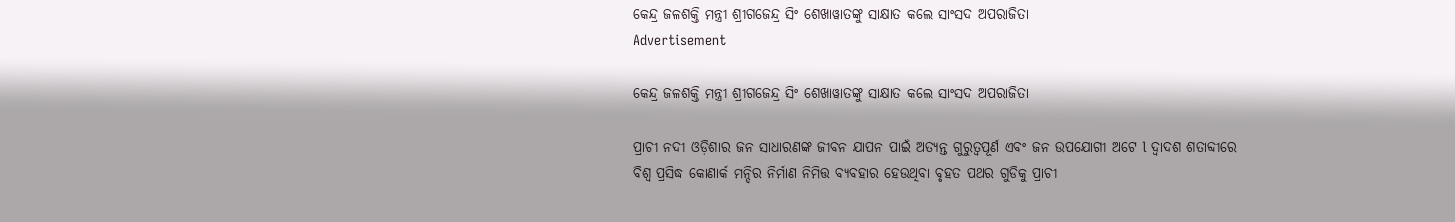କେନ୍ଦ୍ର ଜଳଶକ୍ତି ମନ୍ତ୍ରୀ ଶ୍ରୀଗଜେନ୍ଦ୍ର ସିଂ ଶେଖାୱାତଙ୍କୁ ସାକ୍ଷାତ କଲେ ସାଂସଦ ଅପରାଜିତା
Advertisement

କେନ୍ଦ୍ର ଜଳଶକ୍ତି ମନ୍ତ୍ରୀ ଶ୍ରୀଗଜେନ୍ଦ୍ର ସିଂ ଶେଖାୱାତଙ୍କୁ ସାକ୍ଷାତ କଲେ ସାଂସଦ ଅପରାଜିତା

ପ୍ରାଚୀ ନଦୀ ଓଡ଼ିଶାର ଜନ ସାଧାରଣଙ୍କ ଜୀବନ ଯାପନ ପାଇଁ ଅତ୍ୟନ୍ତ ଗୁରୁତ୍ୱପୂର୍ଣ ଏବଂ ଜନ ଉପଯୋଗୀ ଅଟେ l ଦ୍ୱାଦଶ ଶତାବ୍ଦୀରେ ବିଶ୍ୱ ପ୍ରସିଦ୍ଧ କୋଣାର୍କ ମନ୍ଦିର ନିର୍ମାଣ ନିମିତ୍ତ ବ୍ୟବହାର ହେଉଥିବା ବୃହତ ପଥର ଗୁଡିକୁ ପ୍ରାଚୀ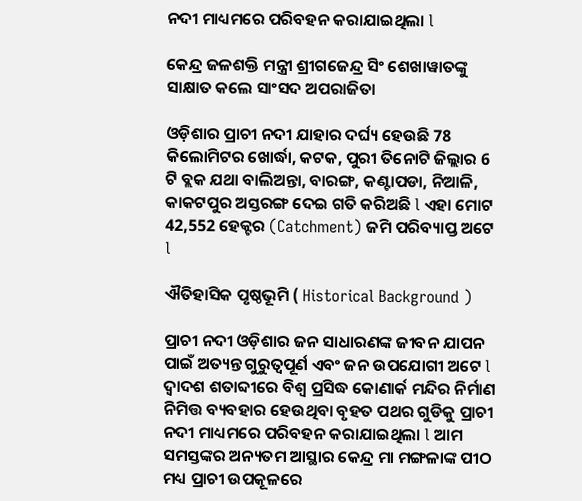ନଦୀ ମାଧ୍ୟମରେ ପରିବହନ କରାଯାଇଥିଲା l

କେନ୍ଦ୍ର ଜଳଶକ୍ତି ମନ୍ତ୍ରୀ ଶ୍ରୀଗଜେନ୍ଦ୍ର ସିଂ ଶେଖାୱାତଙ୍କୁ ସାକ୍ଷାତ କଲେ ସାଂସଦ ଅପରାଜିତା

ଓଡ଼ିଶାର ପ୍ରାଚୀ ନଦୀ ଯାହାର ଦର୍ଘ୍ୟ ହେଉଛି 78 କିଲୋମିଟର ଖୋର୍ଦ୍ଧା, କଟକ, ପୁରୀ ତିନୋଟି ଜିଲ୍ଲାର 6 ଟି ବ୍ଲକ ଯଥା ବାଲିଅନ୍ତା, ବାରଙ୍ଗ, କଣ୍ଟାପଡା, ନିଆଳି, କାକଟପୁର ଅସ୍ତରଙ୍ଗ ଦେଇ ଗତି କରିଅଛି l ଏହା ମୋଟ 42,552 ହେକ୍ଟର (Catchment) ଜମି ପରିବ୍ୟାପ୍ତ ଅଟେ l

ଐତିହାସିକ ପୃଷ୍ଠଭୂମି ( Historical Background )

ପ୍ରାଚୀ ନଦୀ ଓଡ଼ିଶାର ଜନ ସାଧାରଣଙ୍କ ଜୀବନ ଯାପନ ପାଇଁ ଅତ୍ୟନ୍ତ ଗୁରୁତ୍ୱପୂର୍ଣ ଏବଂ ଜନ ଉପଯୋଗୀ ଅଟେ l ଦ୍ୱାଦଶ ଶତାବ୍ଦୀରେ ବିଶ୍ୱ ପ୍ରସିଦ୍ଧ କୋଣାର୍କ ମନ୍ଦିର ନିର୍ମାଣ ନିମିତ୍ତ ବ୍ୟବହାର ହେଉଥିବା ବୃହତ ପଥର ଗୁଡିକୁ ପ୍ରାଚୀ ନଦୀ ମାଧ୍ୟମରେ ପରିବହନ କରାଯାଇଥିଲା l ଆମ ସମସ୍ତଙ୍କର ଅନ୍ୟତମ ଆସ୍ଥାର କେନ୍ଦ୍ର ମା ମଙ୍ଗଳାଙ୍କ ପୀଠ ମଧ୍ୟ ପ୍ରାଚୀ ଉପକୂଳରେ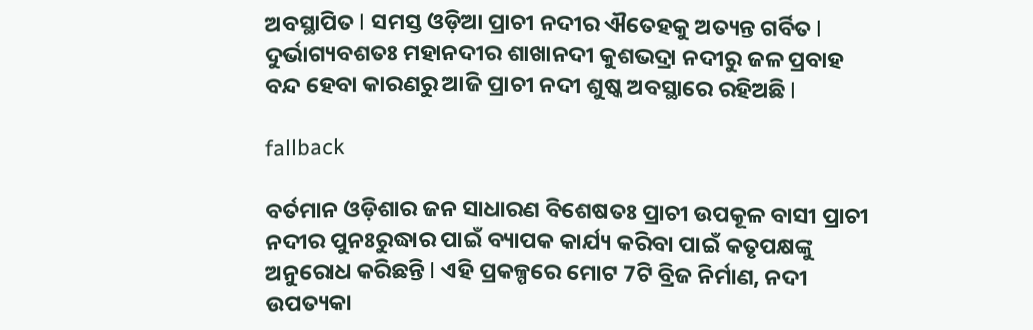ଅବସ୍ଥାପିତ l ସମସ୍ତ ଓଡ଼ିଆ ପ୍ରାଚୀ ନଦୀର ଐତେହକୁ ଅତ୍ୟନ୍ତ ଗର୍ବିତ l ଦୁର୍ଭାଗ୍ୟବଶତଃ ମହାନଦୀର ଶାଖାନଦୀ କୁଶଭଦ୍ରା ନଦୀରୁ ଜଳ ପ୍ରବାହ ବନ୍ଦ ହେବା କାରଣରୁ ଆଜି ପ୍ରାଚୀ ନଦୀ ଶୁଷ୍କ ଅବସ୍ଥାରେ ରହିଅଛି l

fallback

ବର୍ତମାନ ଓଡ଼ିଶାର ଜନ ସାଧାରଣ ବିଶେଷତଃ ପ୍ରାଚୀ ଉପକୂଳ ବାସୀ ପ୍ରାଚୀ ନଦୀର ପୁନଃରୁଦ୍ଧାର ପାଇଁ ବ୍ୟାପକ କାର୍ଯ୍ୟ କରିବା ପାଇଁ କତୃପକ୍ଷଙ୍କୁ ଅନୁରୋଧ କରିଛନ୍ତି l ଏହି ପ୍ରକଳ୍ପରେ ମୋଟ 7ଟି ବ୍ରିଜ ନିର୍ମାଣ, ନଦୀ ଉପତ୍ୟକା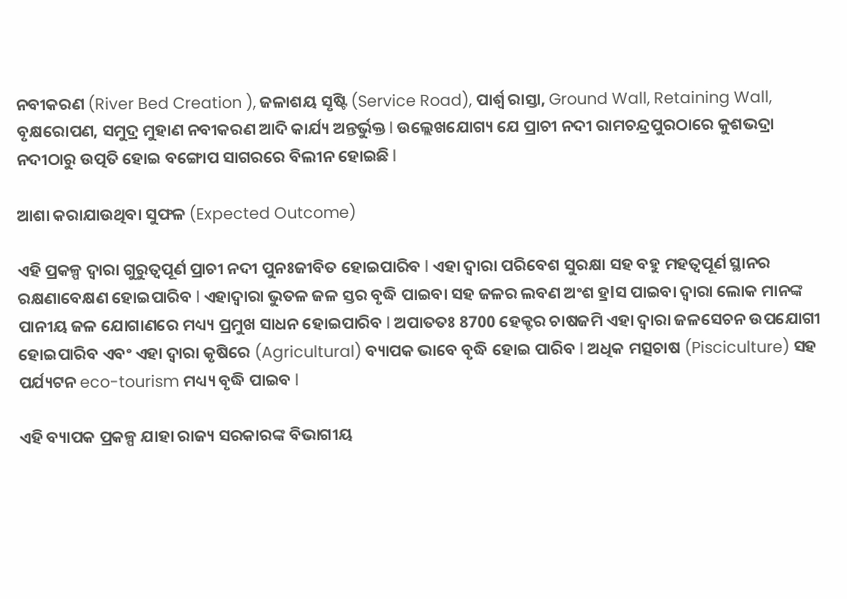ନବୀକରଣ (River Bed Creation ), ଜଳାଶୟ ସୃଷ୍ଟି (Service Road), ପାର୍ଶ୍ୱ ରାସ୍ତା, Ground Wall, Retaining Wall, ବୃକ୍ଷରୋପଣ, ସମୁଦ୍ର ମୁହାଣ ନବୀକରଣ ଆଦି କାର୍ଯ୍ୟ ଅନ୍ତର୍ଭୁକ୍ତ l ଉଲ୍ଲେଖଯୋଗ୍ୟ ଯେ ପ୍ରାଚୀ ନଦୀ ରାମଚନ୍ଦ୍ରପୁରଠାରେ କୁଶଭଦ୍ରା ନଦୀଠାରୁ ଉତ୍ପତି ହୋଇ ବଙ୍ଗୋପ ସାଗରରେ ବିଲୀନ ହୋଇଛି l

ଆଶା କରାଯାଉଥିବା ସୁଫଳ (Expected Outcome)

ଏହି ପ୍ରକଳ୍ପ ଦ୍ୱାରା ଗୁରୁତ୍ୱପୂର୍ଣ ପ୍ରାଚୀ ନଦୀ ପୁନଃଜୀବିତ ହୋଇପାରିବ l ଏହା ଦ୍ୱାରା ପରିବେଶ ସୁରକ୍ଷା ସହ ବହୁ ମହତ୍ୱପୂର୍ଣ ସ୍ଥାନର ରକ୍ଷଣାବେକ୍ଷଣ ହୋଇପାରିବ l ଏହାଦ୍ୱାରା ଭୁତଳ ଜଳ ସ୍ତର ବୃଦ୍ଧି ପାଇବା ସହ ଜଳର ଲବଣ ଅଂଶ ହ୍ରlସ ପାଇବା ଦ୍ୱାରା ଲୋକ ମାନଙ୍କ ପାନୀୟ ଜଳ ଯୋଗାଣରେ ମଧ୍ୟ୍ୟ ପ୍ରମୁଖ ସାଧନ ହୋଇପାରିବ l ଅପାତତଃ 8700 ହେକ୍ଟର ଚାଷଜମି ଏହା ଦ୍ୱାରା ଜଳସେଚନ ଉପଯୋଗୀ ହୋଇପାରିବ ଏବଂ ଏହା ଦ୍ୱାରା କୃଷିରେ (Agricultural) ବ୍ୟାପକ ଭାବେ ବୃଦ୍ଧି ହୋଇ ପାରିବ l ଅଧିକ ମତ୍ସଚାଷ (Pisciculture) ସହ ପର୍ଯ୍ୟଟନ eco-tourism ମଧ୍ୟ୍ୟ ବୃଦ୍ଧି ପାଇବ l

ଏହି ବ୍ୟାପକ ପ୍ରକଳ୍ପ ଯାହା ରାଜ୍ୟ ସରକାରଙ୍କ ବିଭାଗୀୟ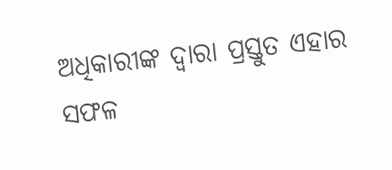ଅଧିକାରୀଙ୍କ ଦ୍ୱାରା ପ୍ରସ୍ତୁତ ଏହାର ସଫଳ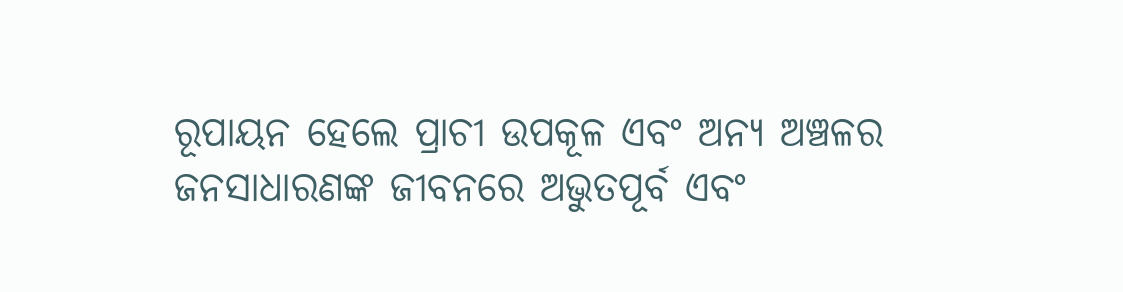ରୂପାୟନ ହେଲେ ପ୍ରାଚୀ ଉପକୂଳ ଏବଂ ଅନ୍ୟ ଅଞ୍ଚଳର ଜନସାଧାରଣଙ୍କ ଜୀବନରେ ଅଭୁତପୂର୍ବ ଏବଂ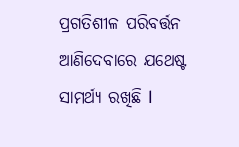ପ୍ରଗତିଶୀଳ ପରିବର୍ତ୍ତନ ଆଣିଦେବାରେ ଯଥେଷ୍ଟ ସାମର୍ଥ୍ୟ ରଖିଛି l